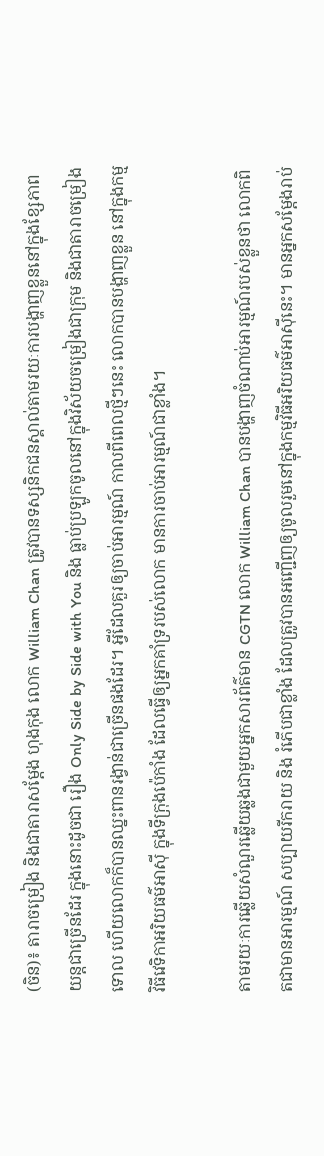(ចិន)៖ តារាចម្រៀង និងជាតារាសម្ដែង ហុងកុង លោក William Chan ត្រូវបានទស្សនិកជនស្គាល់តាមរយៈការបង្ហាញខ្លួននៅក្នុងខ្សែភាពយន្តជាច្រើនដែរ ក្នុងនោះដូចជា រឿង Only Side by Side with You និង ធ្លាប់ប្រឡូកចូលនៅក្នុងវិស័យចម្រៀងជាក្រុម និងជាតារាចម្រៀងទោល ហើយលោកក៏បានឈ្នះពានរង្វាន់ជាច្រើនផងដែរ។ អ្វីដែលគួរឲ្យចាប់អារម្មណ៍ កាលពីពេលថ្មីៗនេះ លោកបានបង្ហាញខ្លួន នៅក្នុងកម្មវិធីវេទិកាអរិយធម៌អាស៊ី ក្នុងទីក្រុងប៉េកាំង ដែលធ្វើឲ្យអ្នកគាំទ្ររបស់លោក មានការចាប់អារម្មណ៍ជាខ្លាំង។

តាមរយៈការឆ្លើយសំណួរឆ្លើយឆ្លងជាមួយអ្នកសារព័ត៌មាន CGTN លោក William Chan បានបង្ហាញចំណាប់អារម្មណ៍របស់ខ្លួនថា លោកពិតជាមានអារម្មណ៍ សប្បាយរីករាយ និង រំភើបជាខ្លាំង ដែលត្រូវបានអញ្ជើញឲ្យចូលរួមនៅក្នុងកម្មវិធីអរិយធម៌អាស៊ីនេះ។ មានអ្នកសម្ដែងរាប់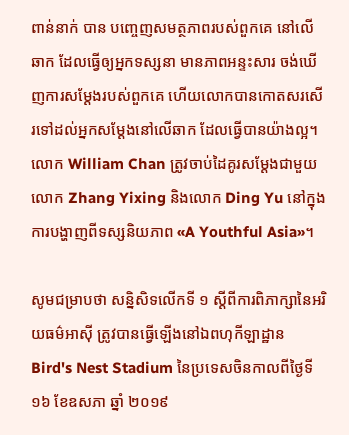ពាន់នាក់ បាន បញ្ចេញសមត្ថភាពរបស់ពួកគេ នៅលើឆាក ដែលធ្វើឲ្យអ្នកទស្សនា មានភាពអន្ទះសារ ចង់ឃើញការសម្ដែងរបស់ពួកគេ ហើយលោកបានកោតសរសើរទៅដល់អ្នកសម្ដែងនៅលើឆាក ដែលធ្វើបានយ៉ាងល្អ។ លោក William Chan ត្រូវចាប់ដៃគូរសម្ដែងជាមួយលោក Zhang Yixing និងលោក Ding Yu នៅក្នុងការបង្ហាញពីទស្សនិយភាព «A Youthful Asia»។

សូមជម្រាបថា សន្និសិទលើកទី ១ ស្ដីពីការពិភាក្សានៃអរិយធម៌អាស៊ី ត្រូវបានធ្វើឡើងនៅឯពហុកីឡាដ្ឋាន Bird's Nest Stadium នៃប្រទេសចិនកាលពីថ្ងៃទី ១៦ ខែឧសភា ឆ្នាំ ២០១៩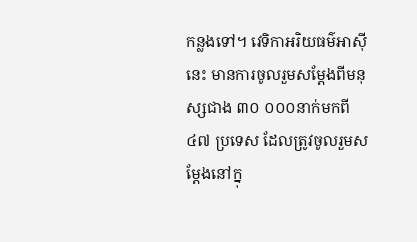កន្លងទៅ។ វេទិកាអរិយធម៌អាស៊ីនេះ មានការចូលរួមសម្ដែងពីមនុស្សជាង ៣០ ០០០នាក់មកពី ៤៧ ប្រទេស ដែលត្រូវចូលរួមសម្ដែងនៅក្នុ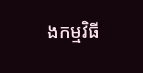ងកម្មវិធី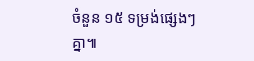ចំនួន ១៥ ទម្រង់ផ្សេងៗគ្នា៕